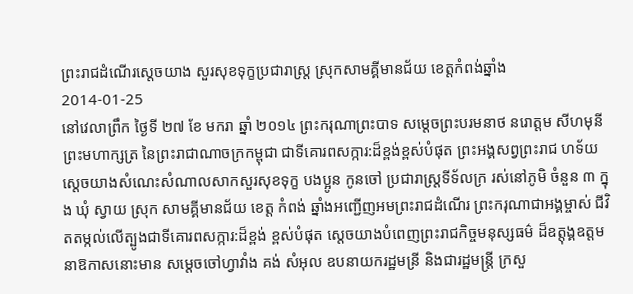ព្រះរាជដំណើរសេ្តចយាង សួរសុខទុក្ខប្រជារាស្រ្ត ស្រុកសាមគ្គីមានជ័យ ខេត្តកំពង់ឆ្នាំង
2014-01-25
នៅវេលាព្រឹក ថ្ងៃទី ២៧ ខែ មករា ឆ្នាំ ២០១៤ ព្រះករុណាព្រះបាទ សម្តេចព្រះបរមនាថ នរោត្តម សីហមុនី ព្រះមហាក្សត្រ នៃព្រះរាជាណាចក្រកម្ពុជា ជាទីគោរពសក្ការ:ដ៏ខ្ពង់ខ្ពស់បំផុត ព្រះអង្គសព្វព្រះរាជ ហទ័យ សេ្តចយាងសំណេះសំណាលសាកសួរសុខទុក្ខ បងប្អូន កូនចៅ ប្រជារាស្រ្តទីទ័លក្រ រស់នៅភូមិ ចំនួន ៣ ក្នុង ឃុំ ស្វាយ ស្រុក សាមគ្គីមានជ័យ ខេត្ត កំពង់ ឆ្នាំងអញ្ជើញអមព្រះរាជដំណើរ ព្រះករុណាជាអង្គម្ចាស់ ជីវិតតម្កល់លើត្បូងជាទីគោរពសក្ការ:ដ៏ខ្ពង់ ខ្ពស់បំផុត សេ្តចយាងបំពេញព្រះរាជកិច្ចមនុស្សធម៌ ដ៏ឧត្តុង្គឧត្តម នាឱកាសនោះមាន សម្តេចចៅហ្វាវាំង គង់ សំអុល ឧបនាយករដ្ឋមន្រី និងជារដ្ឋមន្រ្តី ក្រសួ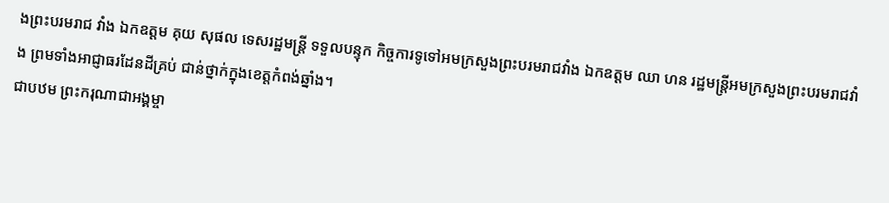ងព្រះបរមរាជ វាំង ឯកឧត្តម គុយ សុផល ទេសរដ្ឋមន្រ្តី ទទួលបន្ទុក កិច្ចការទូទៅអមក្រសួងព្រះបរមរាជវាំង ឯកឧត្តម ឈា ហន រដ្ឋមន្រ្តីអមក្រសួងព្រះបរមរាជវាំង ព្រមទាំងអាជ្ញាធរដែនដីគ្រប់ ជាន់ថ្នាក់ក្នុងខេត្តកំពង់ឆ្នាំង។
ជាបឋម ព្រះករុណាជាអង្គម្ចា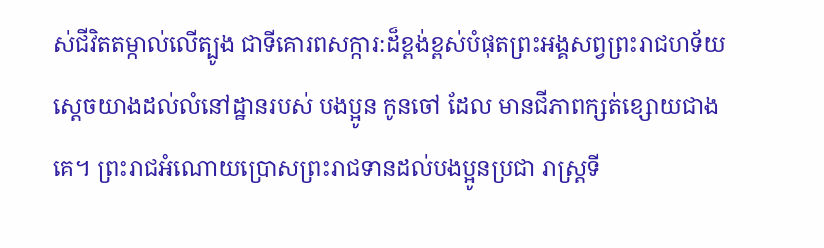ស់ជីវិតតម្កាល់លើត្បូង ជាទីគោរពសក្ការ:ដ៏ខ្ពង់ខ្ពស់បំផុតព្រះអង្គសព្វព្រះរាជហទ័យ ស្តេចយាងដល់លំនៅដ្ឋានរបស់ បងប្អូន កូនចៅ ដែល មានជីភាពក្សត់ខ្សោយជាងគេ។ ព្រះរាជអំណោយប្រោសព្រះរាជទានដល់បងប្អូនប្រជា រាស្រ្តទី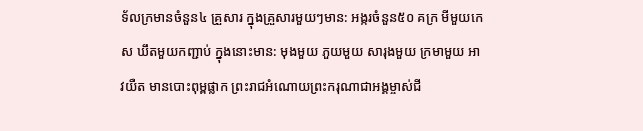ទ័លក្រមានចំនួន៤ គ្រួសារ ក្នុងគ្រួសារមួយៗមាន: អង្ករចំនួន៥០ គក្រ មីមួយកេស ឃឹតមួយកញ្ជាប់ ក្នុងនោះមាន: មុងមួយ ភួយមួយ សារុងមួយ ក្រមាមួយ អាវយឺត មានបោះពុម្ពផ្លាក ព្រះរាជអំណោយព្រះករុណាជាអង្គម្ចាស់ជី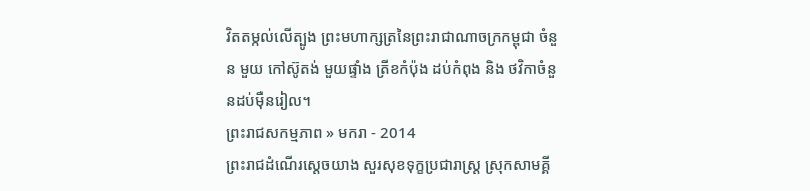វិតតម្កល់លើត្បូង ព្រះមហាក្សត្រនៃព្រះរាជាណាចក្រកម្ពុជា ចំនួន មួយ កៅស៊ូតង់ មួយផ្ទាំង ត្រីខកំប៉ុង ដប់កំពុង និង ថវិកាចំនួនដប់ម៉ឺនរៀល។
ព្រះរាជសកម្មភាព » មករា - 2014
ព្រះរាជដំណើរសេ្តចយាង សួរសុខទុក្ខប្រជារាស្រ្ត ស្រុកសាមគ្គី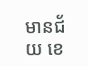មានជ័យ ខេ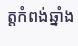ត្តកំពង់ឆ្នាំង